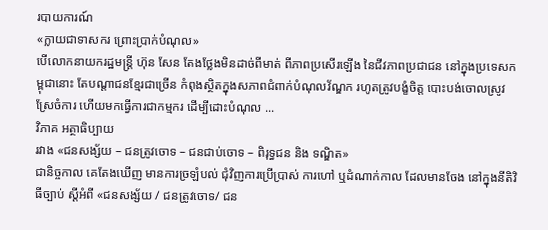របាយការណ៍
«ក្លាយជាទាសករ ព្រោះប្រាក់បំណុល»
បើលោកនាយករដ្ឋមន្ត្រី ហ៊ុន សែន តែងថ្លែងមិនដាច់ពីមាត់ ពីភាពប្រសើរឡើង នៃជីវភាពប្រជាជន នៅក្នុងប្រទេសកម្ពុជានោះ តែបណ្ដាជនខ្មែរជាច្រើន កំពុងស្ថិតក្នុងសភាពជំពាក់បំណុលវ័ណ្ឌក រហូតត្រូវបង្ខំចិត្ត បោះបង់ចោលស្រូវស្រែចំការ ហើយមកធ្វើការជាកម្មករ ដើម្បីដោះបំណុល ...
វិភាគ អត្ថាធិប្បាយ
រវាង «ជនសង្ស័យ – ជនត្រូវចោទ – ជនជាប់ចោទ – ពិរុទ្ធជន និង ទណ្ឌិត»
ជានិច្ចកាល គេតែងឃើញ មានការច្រឡំបល់ ជុំវិញការប្រើប្រាស់ ការហៅ ឬដំណាក់កាល ដែលមានចែង នៅក្នុងនីតិវិធីច្បាប់ ស្ដីអំពី «ជនសង្ស័យ / ជនត្រូវចោទ/ ជន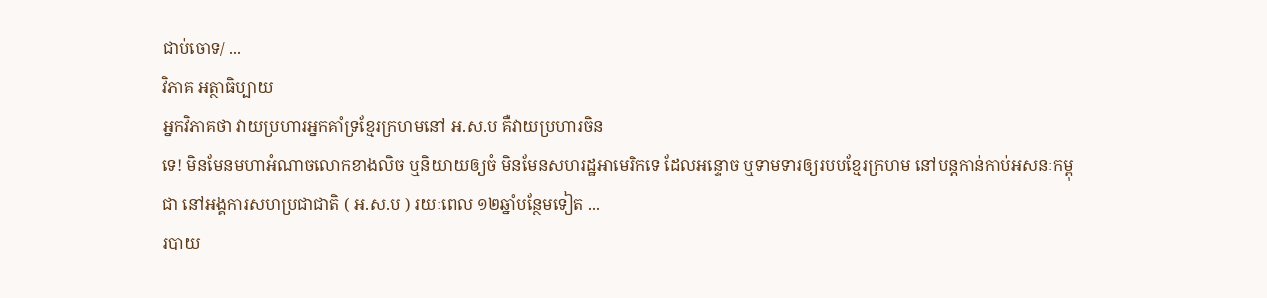ជាប់ចោទ/ ...
វិភាគ អត្ថាធិប្បាយ
អ្នកវិភាគថា វាយប្រហារអ្នកគាំទ្រខ្មែរក្រហមនៅ អ.ស.ប គឺវាយប្រហារចិន
ទេ! មិនមែនមហាអំណាចលោកខាងលិច ឬនិយាយឲ្យចំ មិនមែនសហរដ្ឋអាមេរិកទេ ដែលអន្ទោច ឬទាមទារឲ្យរបបខ្មែរក្រហម នៅបន្តកាន់កាប់អសនៈកម្ពុជា នៅអង្គការសហប្រជាជាតិ ( អ.ស.ប ) រយៈពេល ១២ឆ្នាំបន្ថែមទៀត ...
របាយ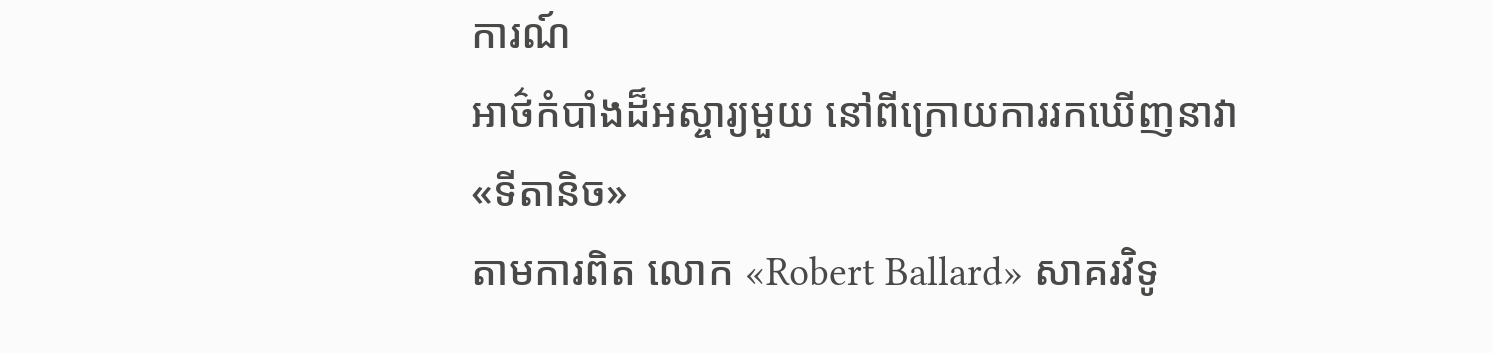ការណ៍
អាថ៌កំបាំងដ៏អស្ចារ្យមួយ នៅពីក្រោយការរកឃើញនាវា «ទីតានិច»
តាមការពិត លោក «Robert Ballard» សាគរវិទូ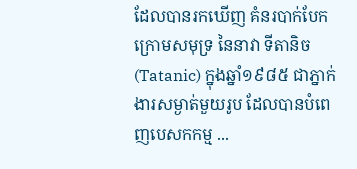ដែលបានរកឃើញ គំនរបាក់បែកក្រោមសមុទ្រ នៃនាវា ទីតានិច (Tatanic) ក្នុងឆ្នាំ១៩៨៥ ជាភ្នាក់ងារសម្ងាត់មួយរូប ដែលបានបំពេញបេសកកម្ម ...